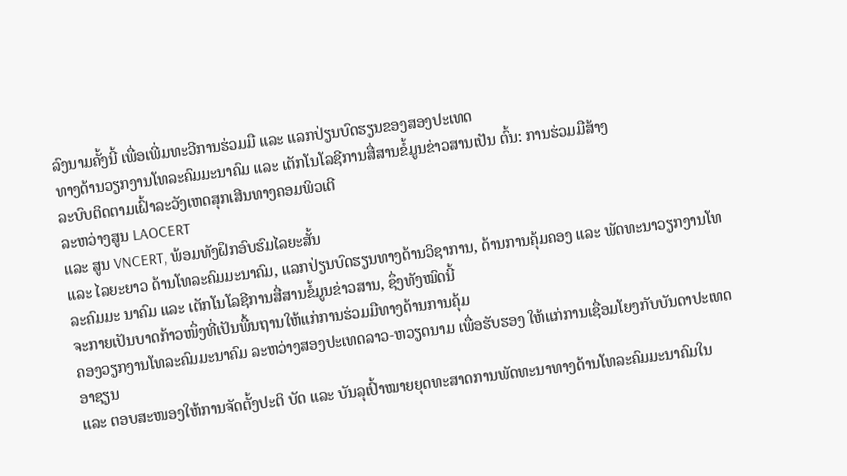ລົງນາມຄັ້ງນີ້ ເພື່ອເພີ່ມທະວີການຮ່ວມມື ແລະ ແລກປ່ຽນບົດຮຽນຂອງສອງປະເທດ
ທາງດ້ານວຽກງານໂທລະຄົມມະນາຄົມ ແລະ ເຕັກໂນໂລຊີການສື່ສານຂໍ້ມູນຂ່າວສານເປັນ ຕົ້ນ: ການຮ່ວມມືສ້າງ
ລະບົບຕິດຕາມເຝົ້າລະວັງເຫດສຸກເສີນທາງຄອມພິວເຕີ
ລະຫວ່າງສູນ LAOCERT
ແລະ ສູນ VNCERT, ພ້ອມທັງຝຶກອົບຮົມໄລຍະສັ້ນ
ແລະ ໄລຍະຍາວ ດ້ານໂທລະຄົມມະນາຄົມ, ແລກປ່ຽນບົດຮຽນທາງດ້ານວິຊາການ, ດ້ານການຄຸ້ມຄອງ ແລະ ພັດທະນາວຽກງານໂທລະຄົມມະ ນາຄົມ ແລະ ເຕັກໂນໂລຊີການສື່ສານຂໍ້ມູນຂ່າວສານ, ຊຶ່ງທັງໝົດນີ້
ຈະກາຍເປັນບາດກ້າວໜຶ່ງທີ່ເປັນພື້ນຖານໃຫ້ແກ່ການຮ່ວມມືທາງດ້ານການຄຸ້ມ
ຄອງວຽກງານໂທລະຄົມມະນາຄົມ ລະຫວ່າງສອງປະເທດລາວ-ຫວຽດນາມ ເພື່ອຮັບຮອງ ໃຫ້ແກ່ການເຊື່ອມໂຍງກັບບັນດາປະເທດອາຊຽນ
ແລະ ຕອບສະໜອງໃຫ້ການຈັດຕັ້ງປະຕິ ບັດ ແລະ ບັນລຸເປົ້າໝາຍຍຸດທະສາດການພັດທະນາທາງດ້ານໂທລະຄົມມະນາຄົມໃນ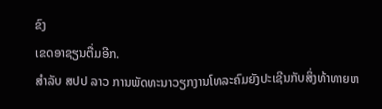ຂົງ
ເຂດອາຊຽນຕື່ມອີກ.
ສຳລັບ ສປປ ລາວ ການພັດທະນາວຽກງານໂທລະຄົມຍັງປະເຊີນກັບສິ່ງທ້າທາຍຫ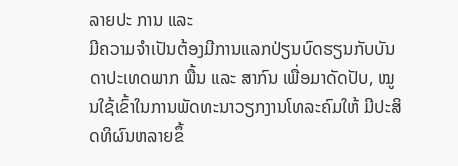ລາຍປະ ການ ແລະ
ມີຄວາມຈຳເປັນຕ້ອງມີການແລກປ່ຽນບົດຮຽນກັບບັນດາປະເທດພາກ ພື້ນ ແລະ ສາກົນ ເພື່ອມາດັດປັບ, ໝູນໃຊ້ເຂົ້າໃນການພັດທະນາວຽກງານໂທລະຄົມໃຫ້ ມີປະສິດທິຜົນຫລາຍຂຶ້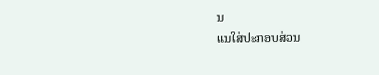ນ
ແນໃສ່ປະກອບສ່ວນ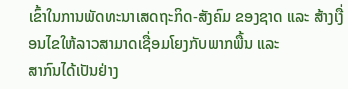ເຂົ້າໃນການພັດທະນາເສດຖະກິດ-ສັງຄົມ ຂອງຊາດ ແລະ ສ້າງເງື່ອນໄຂໃຫ້ລາວສາມາດເຊື່ອມໂຍງກັບພາກພື້ນ ແລະ
ສາກົນໄດ້ເປັນຢ່າງ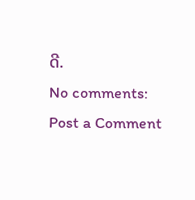ດີ.
No comments:
Post a Comment